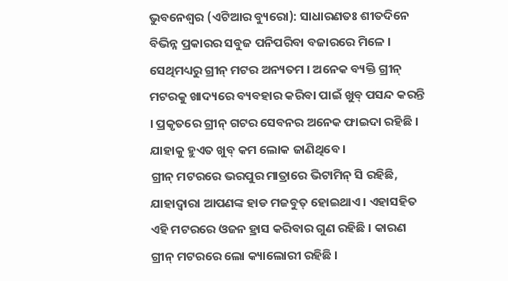ଭୁବନେଶ୍ୱର (ଏଟିଆର ବ୍ୟୁରୋ): ସାଧାରଣତଃ ଶୀତଦିନେ ବିଭିନ୍ନ ପ୍ରକାରର ସବୁଜ ପନିପରିବା ବଜାରରେ ମିଳେ । ସେଥିମଧ୍ୟରୁ ଗ୍ରୀନ୍ ମଟର ଅନ୍ୟତମ । ଅନେକ ବ୍ୟକ୍ତି ଗ୍ରୀନ୍ ମଟରକୁ ଖାଦ୍ୟରେ ବ୍ୟବହାର କରିବା ପାଇଁ ଖୁବ୍ ପସନ୍ଦ କରନ୍ତି । ପ୍ରକୃତରେ ଗ୍ରୀନ୍ ଗଟର ସେବନର ଅନେକ ଫାଇଦା ରହିଛି । ଯାହାକୁ ହୁଏତ ଖୁବ୍ କମ ଲୋକ ଜାଣିଥିବେ ।
ଗ୍ରୀନ୍ ମଟରରେ ଭରପୁର ମାତ୍ରାରେ ଭିଟାମିନ୍ ସି ରହିଛି, ଯାହାଦ୍ୱାରା ଆପଣଙ୍କ ହାଡ ମଜବୁତ୍ ହୋଇଥାଏ । ଏହାସହିତ ଏହି ମଟରରେ ଓଜନ ହ୍ରାସ କରିବାର ଗୁଣ ରହିଛି । କାରଣ ଗ୍ରୀନ୍ ମଟରରେ ଲୋ କ୍ୟାଲୋରୀ ରହିଛି ।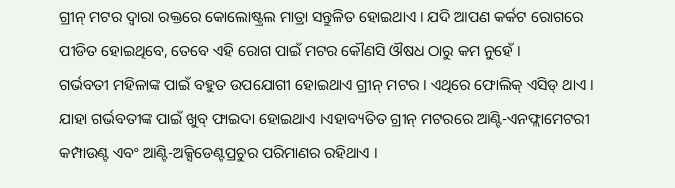ଗ୍ରୀନ୍ ମଟର ଦ୍ୱାରା ରକ୍ତରେ କୋଲୋଷ୍ଟ୍ରଲ ମାତ୍ରା ସନ୍ତୁଳିତ ହୋଇଥାଏ । ଯଦି ଆପଣ କର୍କଟ ରୋଗରେ ପୀଡିତ ହୋଇଥିବେ, ତେବେ ଏହି ରୋଗ ପାଇଁ ମଟର କୌଣସି ଔଷଧ ଠାରୁ କମ ନୁହେଁ ।
ଗର୍ଭବତୀ ମହିଳାଙ୍କ ପାଇଁ ବହୁତ ଉପଯୋଗୀ ହୋଇଥାଏ ଗ୍ରୀନ୍ ମଟର । ଏଥିରେ ଫୋଲିକ୍ ଏସିଡ୍ ଥାଏ । ଯାହା ଗର୍ଭବତୀଙ୍କ ପାଇଁ ଖୁବ୍ ଫାଇଦା ହୋଇଥାଏ ।ଏହାବ୍ୟତିତ ଗ୍ରୀନ୍ ମଟରରେ ଆଣ୍ଟି-ଏନଫ୍ଲାମେଟରୀ କମ୍ପାଉଣ୍ଟ ଏବଂ ଆଣ୍ଟି-ଅକ୍ସିଡେଣ୍ଟପ୍ରଚୁର ପରିମାଣର ରହିଥାଏ ।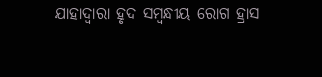ଯାହାଦ୍ୱାରା ହୃଦ ସମ୍ବନ୍ଧୀୟ ରୋଗ ହ୍ରାସ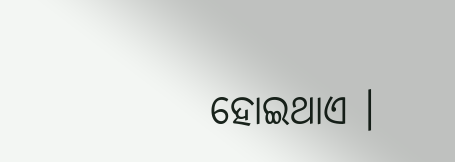ହୋଇଥାଏ ।